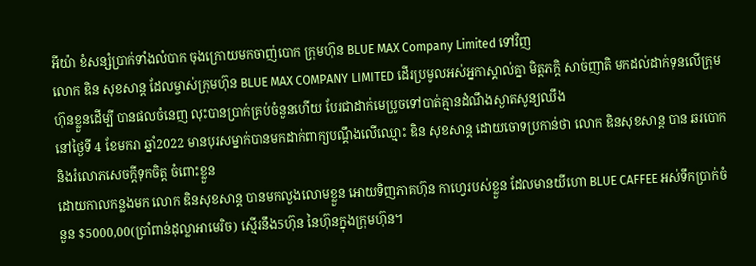អីយ៉ា ខំសន្សំប្រាក់ទាំងលំបាក ចុងក្រោយមកចាញ់បោក ក្រុមហ៊ុន BLUE MAX Company Limited ទៅវិញ
លោក ឌិន សុខសាន្ត ដែលម្ចាស់ក្រុមហ៊ុន BLUE MAX COMPANY LIMITED ដើរប្រមូលអស់អ្នកាស្គាល់គ្នា មិត្តភក្ដិ សាច់ញាតិ មកដល់ដាក់ទុនលើក្រុមហ៊ុនខ្លួនដើម្បី បានផលចំនេញ លុះបានប្រាក់គ្រប់ចំនួនហើយ បែរជាដាក់មេប្រូចទៅបាត់គ្មានដំណឹងស្ងាតសូន្យឈឹង
នៅថ្ងៃទី 4 ខែមករា ឆ្នាំ2022 មានបុរសម្នាក់បានមកដាក់ពាក្យបណ្តឹងលើឈ្មោះ ឌិន សុខសាន្ត ដោយចោទប្រកាន់ថា លោក ឌិនសុខសាន្ត បាន ឆរបោក និងរំលោភសេចក្តីទុកចិត្ត ចំពោះខ្លួន
ដោយកាលកន្លងមក លោក ឌិនសុខសាន្ត បានមកលួងលោមខ្លួន អោយទិញភាគហ៊ុន កាហ្វេរបស់ខ្លួន ដែលមានយីហោ BLUE CAFFEE អស់ទឹកប្រាក់ចំនួន $5000,00(ប្រាំពាន់ដុល្លាអាមេរិច) ស្មើរនឹង5ហ៊ុន នៃហ៊ុនក្នុងក្រុមហ៊ុន។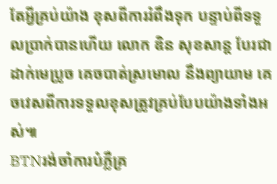តែអ្វីគ្រប់យ៉ាង ខុសពីការរំពឹងទុក បន្ទាប់ពីទទួលប្រាក់បានហើយ លោក ឌិន សុខសាន្ត បែរជាដាក់មេប្រូច គេចបាត់ស្រមោល នឹងព្យាយាម គេចវេសពីការទទួលខុសត្រូវគ្រប់បែបយ៉ាងទាំងអស់៕
BTNរង់ចាំការបំភ្លឺគ្រ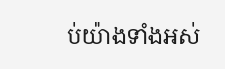ប់យ៉ាងទាំងអស់